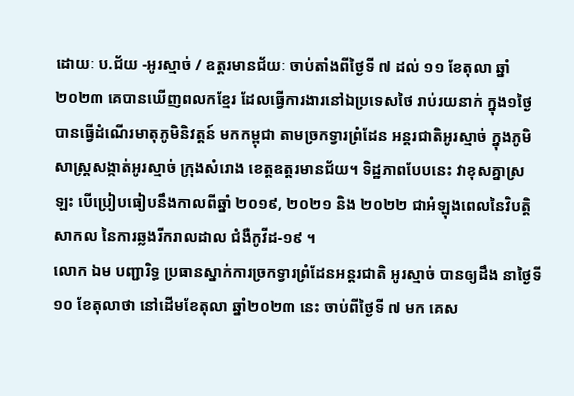ដោយៈ ប.ជ័យ -អូរស្មាច់ / ឧត្តរមានជ័យៈ ចាប់តាំងពីថ្ងៃទី ៧ ដល់ ១១ ខែតុលា ឆ្នាំ២០២៣ គេបានឃើញពលកខ្មែរ ដែលធ្វើការងារនៅឯប្រទេសថៃ រាប់រយនាក់ ក្នុង១ថ្ងៃ បានធ្វើដំណើរមាតុភូមិនិវត្តន៍ មកកម្ពុជា តាមច្រកទ្វារព្រំដែន អន្តរជាតិអូរស្មាច់ ក្នុងភូមិសាស្រ្តសង្កាត់អូរស្មាច់ ក្រុងសំរោង ខេត្តឧត្តរមានជ័យ។ ទិដ្ឋភាពបែបនេះ វាខុសគ្នាស្រឡះ បើប្រៀបធៀបនឹងកាលពីឆ្នាំ ២០១៩, ២០២១ និង ២០២២ ជាអំឡុងពេលនៃវិបត្តិសាកល នៃការឆ្លងរីករាលដាល ជំងឺកូវីដ-១៩ ។
លោក ឯម បញ្ជារិទ្ធ ប្រធានស្នាក់ការច្រកទ្វារព្រំដែនអន្តរជាតិ អូរស្មាច់ បានឲ្យដឹង នាថ្ងៃទី ១០ ខែតុលាថា នៅដើមខែតុលា ឆ្នាំ២០២៣ នេះ ចាប់ពីថ្ងៃទី ៧ មក គេស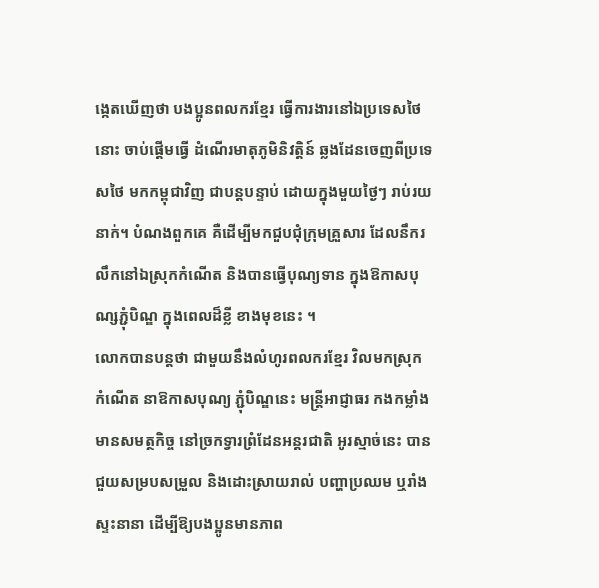ង្កេតឃើញថា បងប្អូនពលករខ្មែរ ធ្វើការងារនៅឯប្រទេសថៃនោះ ចាប់ផ្តើមធ្វើ ដំណើរមាតុភូមិនិវត្តិន៍ ឆ្លងដែនចេញពីប្រទេសថៃ មកកម្ពុជាវិញ ជាបន្តបន្ទាប់ ដោយក្នុងមួយថ្ងៃៗ រាប់រយនាក់។ បំណងពួកគេ គឺដើម្បីមកជួបជុំក្រុមគ្រួសារ ដែលនឹករលឹកនៅឯស្រុកកំណើត និងបានធ្វើបុណ្យទាន ក្នុងឱកាសបុណ្សភ្ជុំបិណ្ឌ ក្នុងពេលដ៏ខ្លី ខាងមុខនេះ ។
លោកបានបន្តថា ជាមួយនឹងលំហូរពលករខ្មែរ វិលមកស្រុក កំណើត នាឱកាសបុណ្យ ភ្ជុំបិណ្ឌនេះ មន្ត្រីអាជ្ញាធរ កងកម្លាំងមានសមត្ថកិច្ច នៅច្រកទ្វារព្រំដែនអន្តរជាតិ អូរស្មាច់នេះ បានជួយសម្របសម្រួល និងដោះស្រាយរាល់ បញ្ហាប្រឈម ឬរាំងស្ទះនានា ដើម្បីឱ្យបងប្អូនមានភាព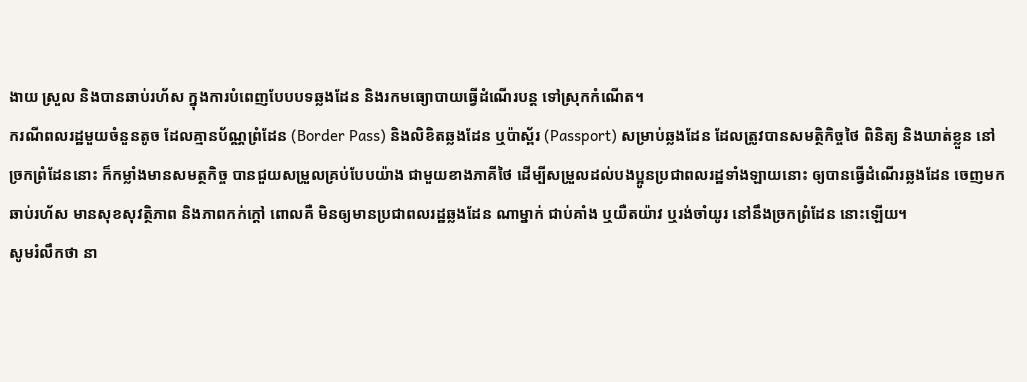ងាយ ស្រួល និងបានឆាប់រហ័ស ក្នុងការបំពេញបែបបទឆ្លងដែន និងរកមធ្យោបាយធ្វើដំណើរបន្ត ទៅស្រុកកំណើត។
ករណីពលរដ្ឋមួយចំនួនតូច ដែលគ្មានប័ណ្ណព្រំដែន (Border Pass) និងលិខិតឆ្លងដែន ឬប៉ាស្ព័រ (Passport) សម្រាប់ឆ្លងដែន ដែលត្រូវបានសមត្ថិកិច្ចថៃ ពិនិត្យ និងឃាត់ខ្លួន នៅច្រកព្រំដែននោះ ក៏កម្លាំងមានសមត្ថកិច្ច បានជួយសម្រួលគ្រប់បែបយ៉ាង ជាមួយខាងភាគីថៃ ដើម្បីសម្រួលដល់បងប្អូនប្រជាពលរដ្ឋទាំងឡាយនោះ ឲ្យបានធ្វើដំណើរឆ្លងដែន ចេញមកឆាប់រហ័ស មានសុខសុវត្ថិភាព និងភាពកក់ក្តៅ ពោលគឺ មិនឲ្យមានប្រជាពលរដ្ឋឆ្លងដែន ណាម្នាក់ ជាប់គាំង ឬយឺតយ៉ាវ ឬរង់ចាំយូរ នៅនឹងច្រកព្រំដែន នោះឡើយ។
សូមរំលឹកថា នា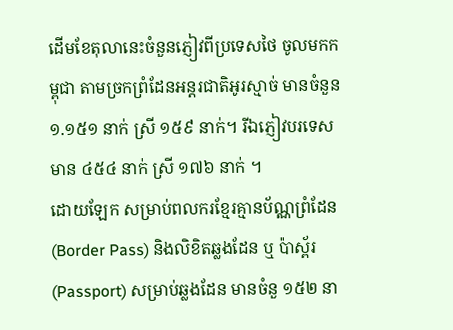ដើមខែតុលានេះចំនួនភ្ញៀវពីប្រទេសថៃ ចូលមកកម្ពុជា តាមច្រកព្រំដែនអន្តរជាតិអូរស្មាច់ មានចំនួន ១.១៥១ នាក់ ស្រី ១៥៩ នាក់។ រីឯភ្ញៀវបរទេស មាន ៤៥៤ នាក់ ស្រី ១៧៦ នាក់ ។
ដោយឡែក សម្រាប់ពលករខ្មែរគ្មានប័ណ្ណព្រំដែន (Border Pass) និងលិខិតឆ្លងដែន ឬ ប៉ាស្ព័រ (Passport) សម្រាប់ឆ្លងដែន មានចំនួ ១៥២ នា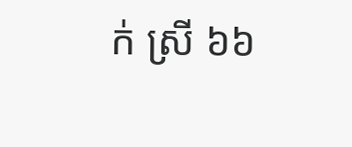ក់ ស្រី ៦៦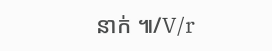នាក់ ៕/V/r